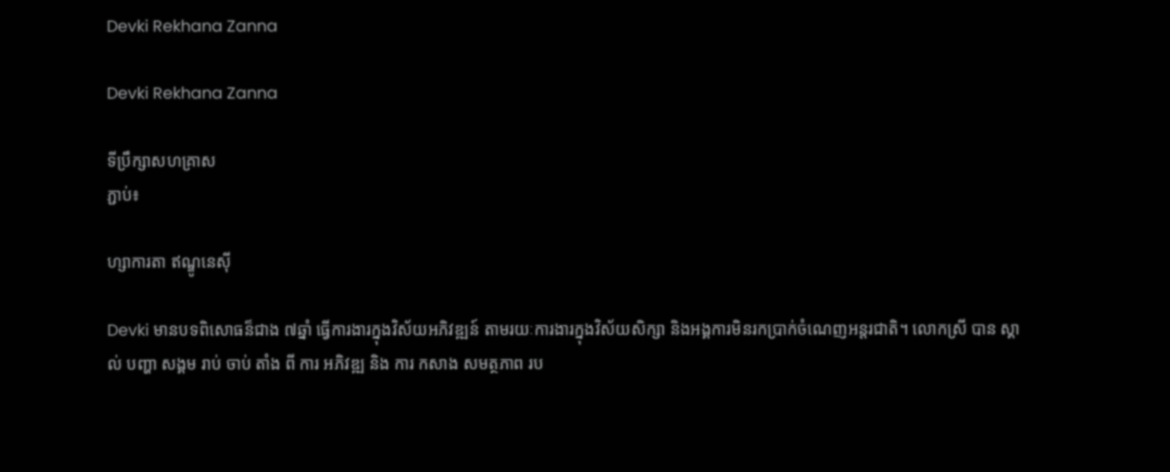Devki Rekhana Zanna

Devki Rekhana Zanna

ទីប្រឹក្សាសហគ្រាស
ភ្ជាប់៖

ហ្សាការតា ឥណ្ឌូនេស៊ី

Devki មានបទពិសោធន៏ជាង ៧ឆ្នាំ ធ្វើការងារក្នុងវិស័យអភិវឌ្ឍន៍ តាមរយៈការងារក្នុងវិស័យសិក្សា និងអង្គការមិនរកប្រាក់ចំណេញអន្តរជាតិ។ លោកស្រី បាន ស្គាល់ បញ្ហា សង្គម រាប់ ចាប់ តាំង ពី ការ អភិវឌ្ឍ និង ការ កសាង សមត្ថភាព រប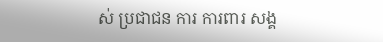ស់ ប្រជាជន ការ ការពារ សង្គ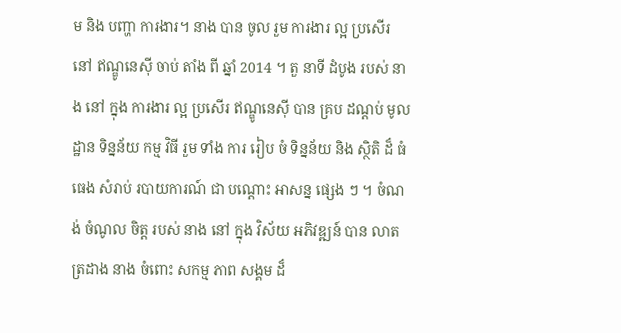ម និង បញ្ហា ការងារ។ នាង បាន ចូល រួម ការងារ ល្អ ប្រសើរ នៅ ឥណ្ឌូនេស៊ី ចាប់ តាំង ពី ឆ្នាំ 2014 ។ តួ នាទី ដំបូង របស់ នាង នៅ ក្នុង ការងារ ល្អ ប្រសើរ ឥណ្ឌូនេស៊ី បាន គ្រប ដណ្តប់ មូលដ្ឋាន ទិន្នន័យ កម្ម វិធី រួម ទាំង ការ រៀប ចំ ទិន្នន័យ និង ស្ថិតិ ដ៏ ធំ ធេង សំរាប់ របាយការណ៍ ជា បណ្តោះ អាសន្ន ផ្សេង ៗ ។ ចំណង់ ចំណូល ចិត្ត របស់ នាង នៅ ក្នុង វិស័យ អភិវឌ្ឍន៍ បាន លាត ត្រដាង នាង ចំពោះ សកម្ម ភាព សង្គម ដ៏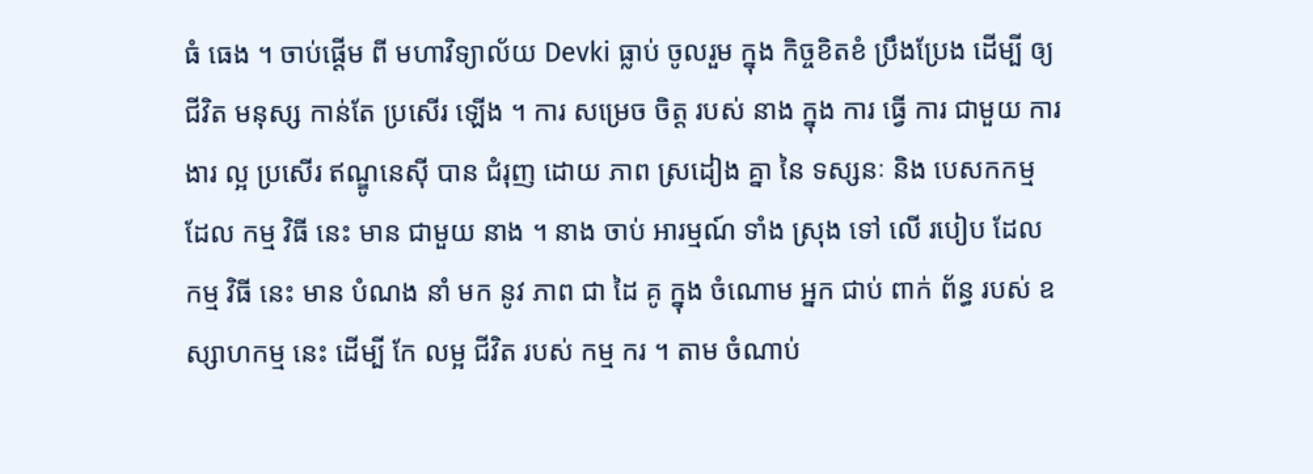ធំ ធេង ។ ចាប់ផ្តើម ពី មហាវិទ្យាល័យ Devki ធ្លាប់ ចូលរួម ក្នុង កិច្ចខិតខំ ប្រឹងប្រែង ដើម្បី ឲ្យ ជីវិត មនុស្ស កាន់តែ ប្រសើរ ឡើង ។ ការ សម្រេច ចិត្ត របស់ នាង ក្នុង ការ ធ្វើ ការ ជាមួយ ការងារ ល្អ ប្រសើរ ឥណ្ឌូនេស៊ី បាន ជំរុញ ដោយ ភាព ស្រដៀង គ្នា នៃ ទស្សនៈ និង បេសកកម្ម ដែល កម្ម វិធី នេះ មាន ជាមួយ នាង ។ នាង ចាប់ អារម្មណ៍ ទាំង ស្រុង ទៅ លើ របៀប ដែល កម្ម វិធី នេះ មាន បំណង នាំ មក នូវ ភាព ជា ដៃ គូ ក្នុង ចំណោម អ្នក ជាប់ ពាក់ ព័ន្ធ របស់ ឧស្សាហកម្ម នេះ ដើម្បី កែ លម្អ ជីវិត របស់ កម្ម ករ ។ តាម ចំណាប់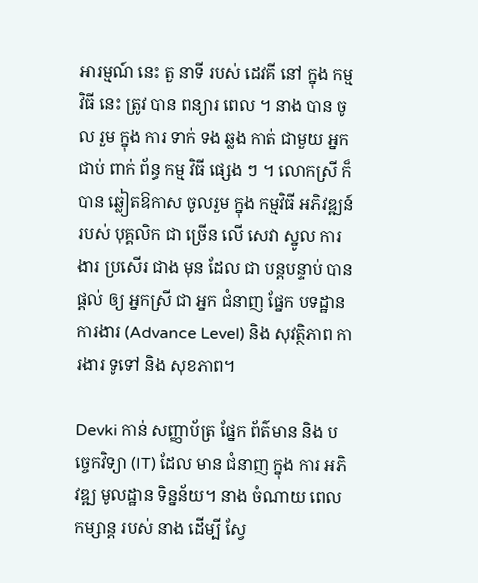អារម្មណ៍ នេះ តួ នាទី របស់ ដេវគី នៅ ក្នុង កម្ម វិធី នេះ ត្រូវ បាន ពន្យារ ពេល ។ នាង បាន ចូល រួម ក្នុង ការ ទាក់ ទង ឆ្លង កាត់ ជាមួយ អ្នក ជាប់ ពាក់ ព័ន្ធ កម្ម វិធី ផ្សេង ៗ ។ លោកស្រី ក៏ បាន ឆ្លៀតឱកាស ចូលរួម ក្នុង កម្មវិធី អភិវឌ្ឍន៍ របស់ បុគ្គលិក ជា ច្រើន លើ សេវា ស្នូល ការងារ ប្រសើរ ជាង មុន ដែល ជា បន្តបន្ទាប់ បាន ផ្តល់ ឲ្យ អ្នកស្រី ជា អ្នក ជំនាញ ផ្នែក បទដ្ឋាន ការងារ (Advance Level) និង សុវត្ថិភាព ការងារ ទូទៅ និង សុខភាព។

Devki កាន់ សញ្ញាប័ត្រ ផ្នែក ព័ត៌មាន និង បច្ចេកវិទ្យា (IT) ដែល មាន ជំនាញ ក្នុង ការ អភិវឌ្ឍ មូលដ្ឋាន ទិន្នន័យ។ នាង ចំណាយ ពេល កម្សាន្ដ របស់ នាង ដើម្បី ស្វែ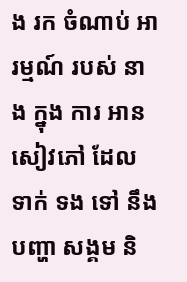ង រក ចំណាប់ អារម្មណ៍ របស់ នាង ក្នុង ការ អាន សៀវភៅ ដែល ទាក់ ទង ទៅ នឹង បញ្ហា សង្គម និ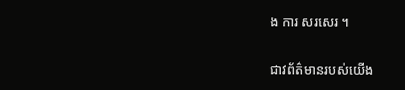ង ការ សរសេរ ។

ជាវព័ត៌មានរបស់យើង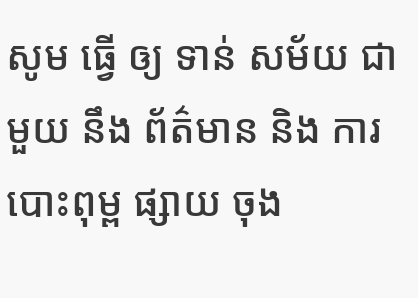សូម ធ្វើ ឲ្យ ទាន់ សម័យ ជាមួយ នឹង ព័ត៌មាន និង ការ បោះពុម្ព ផ្សាយ ចុង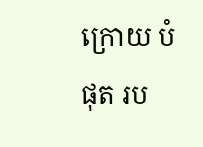ក្រោយ បំផុត រប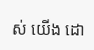ស់ យើង ដោ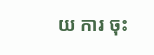យ ការ ចុះ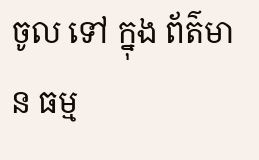ចូល ទៅ ក្នុង ព័ត៌មាន ធម្ម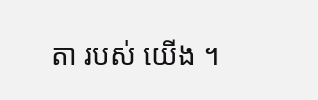តា របស់ យើង ។